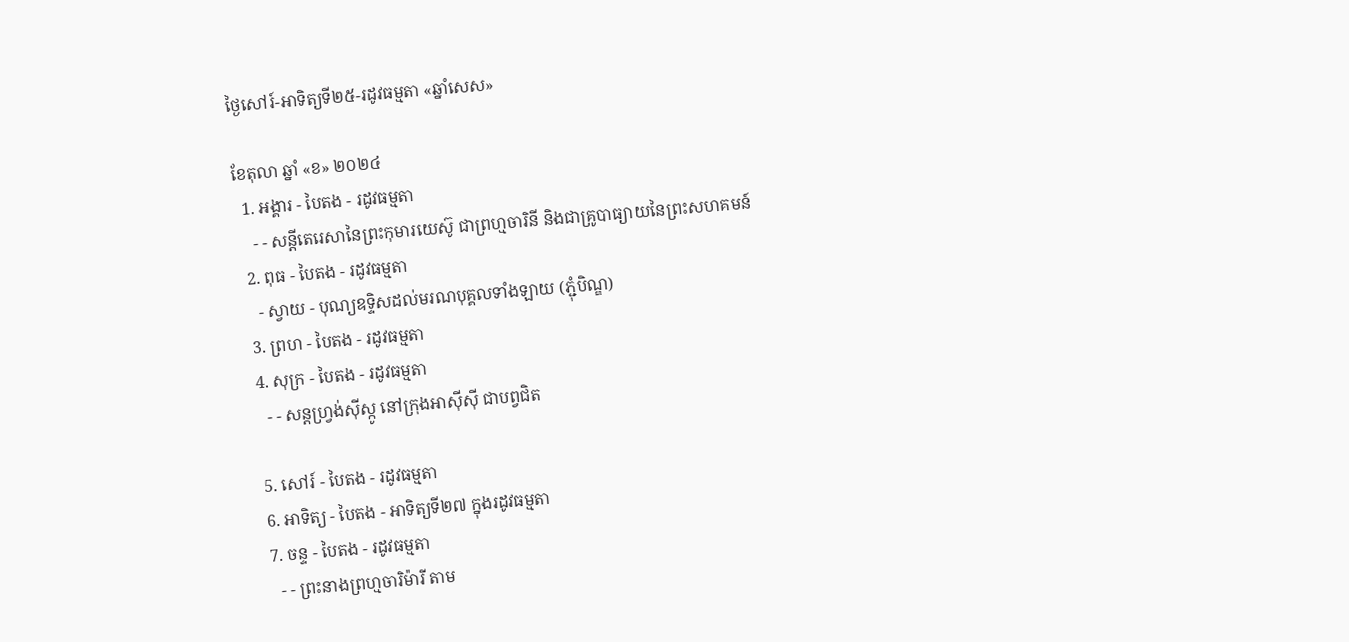ថ្ងៃសៅរ៍-អាទិត្យទី២៥-រដូវធម្មតា «ឆ្នាំសេស»

ខែតុលា ឆ្នាំ «ខ» ២០២៤
  1. អង្គារ - បៃតង - រដូវធម្មតា
    - - សន្តីតេរេសានៃព្រះកុមារយេស៊ូ ជាព្រហ្មចារិនី និងជាគ្រូបាធ្យាយនៃព្រះសហគមន៍
  2. ពុធ - បៃតង - រដូវធម្មតា
    - ស្វាយ - បុណ្យឧទ្ទិសដល់មរណបុគ្គលទាំងឡាយ (ភ្ជុំបិណ្ឌ)
  3. ព្រហ - បៃតង - រដូវធម្មតា
  4. សុក្រ - បៃតង - រដូវធម្មតា
    - - សន្តហ្វ្រង់ស៊ីស្កូ នៅក្រុងអាស៊ីស៊ី ជាបព្វជិត

  5. សៅរ៍ - បៃតង - រដូវធម្មតា
  6. អាទិត្យ - បៃតង - អាទិត្យទី២៧ ក្នុងរដូវធម្មតា
  7. ចន្ទ - បៃតង - រដូវធម្មតា
    - - ព្រះនាងព្រហ្មចារិម៉ារី តាម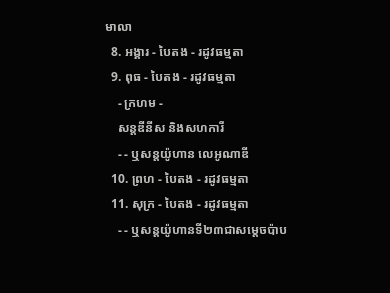មាលា
  8. អង្គារ - បៃតង - រដូវធម្មតា
  9. ពុធ - បៃតង - រដូវធម្មតា
    - ក្រហម -
    សន្តឌីនីស និងសហការី
    - - ឬសន្តយ៉ូហាន លេអូណាឌី
  10. ព្រហ - បៃតង - រដូវធម្មតា
  11. សុក្រ - បៃតង - រដូវធម្មតា
    - - ឬសន្តយ៉ូហានទី២៣ជាសម្តេចប៉ាប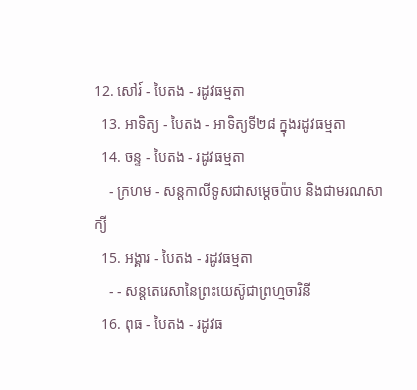12. សៅរ៍ - បៃតង - រដូវធម្មតា
  13. អាទិត្យ - បៃតង - អាទិត្យទី២៨ ក្នុងរដូវធម្មតា
  14. ចន្ទ - បៃតង - រដូវធម្មតា
    - ក្រហម - សន្ដកាលីទូសជាសម្ដេចប៉ាប និងជាមរណសាក្យី
  15. អង្គារ - បៃតង - រដូវធម្មតា
    - - សន្តតេរេសានៃព្រះយេស៊ូជាព្រហ្មចារិនី
  16. ពុធ - បៃតង - រដូវធ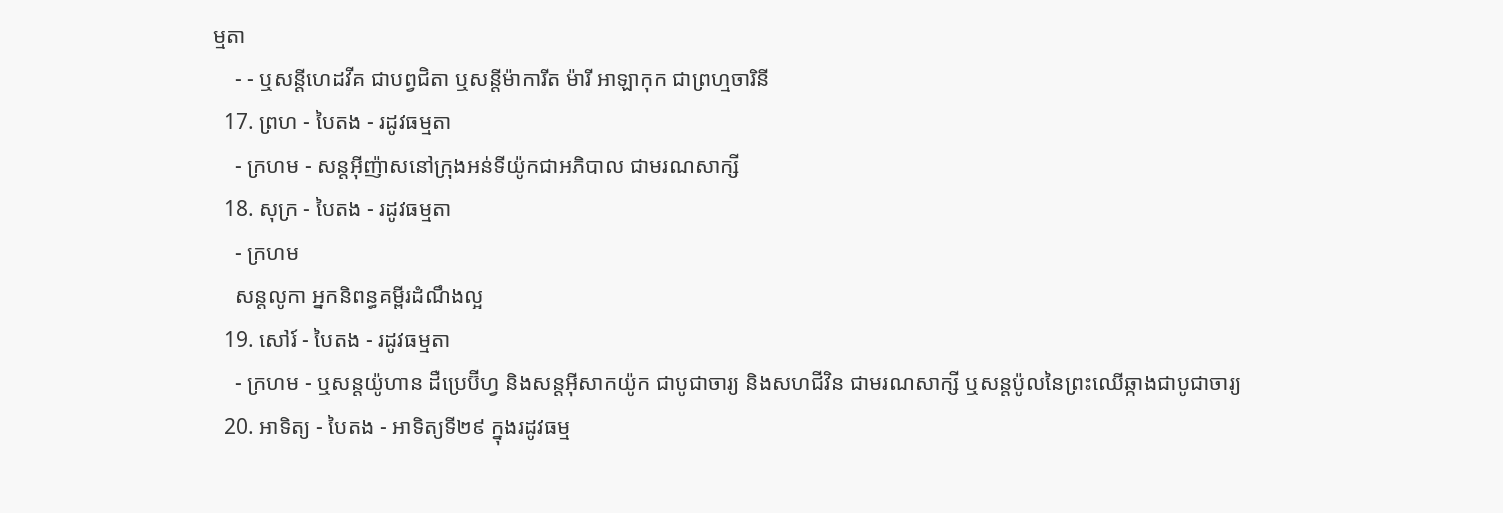ម្មតា
    - - ឬសន្ដីហេដវីគ ជាបព្វជិតា ឬសន្ដីម៉ាការីត ម៉ារី អាឡាកុក ជាព្រហ្មចារិនី
  17. ព្រហ - បៃតង - រដូវធម្មតា
    - ក្រហម - សន្តអ៊ីញ៉ាសនៅក្រុងអន់ទីយ៉ូកជាអភិបាល ជាមរណសាក្សី
  18. សុក្រ - បៃតង - រដូវធម្មតា
    - ក្រហម
    សន្តលូកា អ្នកនិពន្ធគម្ពីរដំណឹងល្អ
  19. សៅរ៍ - បៃតង - រដូវធម្មតា
    - ក្រហម - ឬសន្ដយ៉ូហាន ដឺប្រេប៊ីហ្វ និងសន្ដអ៊ីសាកយ៉ូក ជាបូជាចារ្យ និងសហជីវិន ជាមរណសាក្សី ឬសន្ដប៉ូលនៃព្រះឈើឆ្កាងជាបូជាចារ្យ
  20. អាទិត្យ - បៃតង - អាទិត្យទី២៩ ក្នុងរដូវធម្ម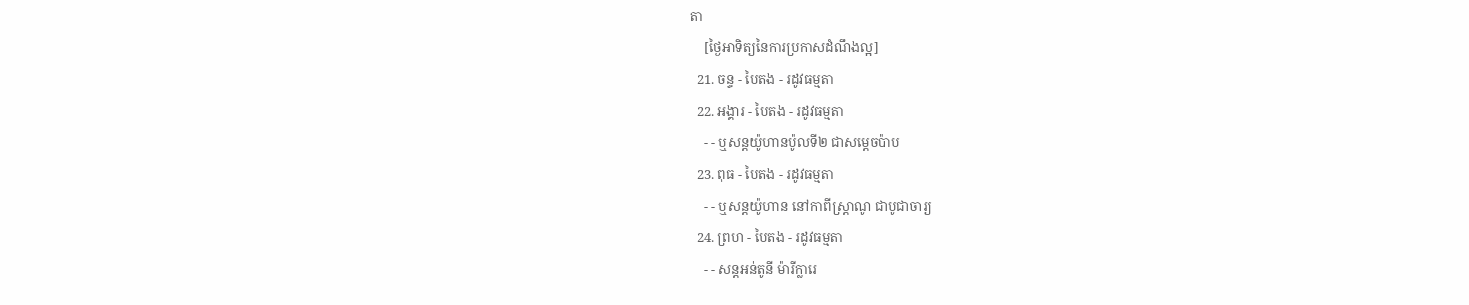តា
    [ថ្ងៃអាទិត្យនៃការប្រកាសដំណឹងល្អ]
  21. ចន្ទ - បៃតង - រដូវធម្មតា
  22. អង្គារ - បៃតង - រដូវធម្មតា
    - - ឬសន្តយ៉ូហានប៉ូលទី២ ជាសម្ដេចប៉ាប
  23. ពុធ - បៃតង - រដូវធម្មតា
    - - ឬសន្ដយ៉ូហាន នៅកាពីស្រ្ដាណូ ជាបូជាចារ្យ
  24. ព្រហ - បៃតង - រដូវធម្មតា
    - - សន្តអន់តូនី ម៉ារីក្លារេ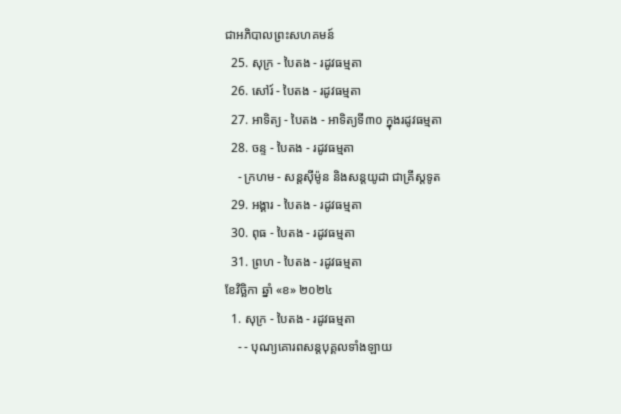ជាអភិបាលព្រះសហគមន៍
  25. សុក្រ - បៃតង - រដូវធម្មតា
  26. សៅរ៍ - បៃតង - រដូវធម្មតា
  27. អាទិត្យ - បៃតង - អាទិត្យទី៣០ ក្នុងរដូវធម្មតា
  28. ចន្ទ - បៃតង - រដូវធម្មតា
    - ក្រហម - សន្ដស៊ីម៉ូន និងសន្ដយូដា ជាគ្រីស្ដទូត
  29. អង្គារ - បៃតង - រដូវធម្មតា
  30. ពុធ - បៃតង - រដូវធម្មតា
  31. ព្រហ - បៃតង - រដូវធម្មតា
ខែវិច្ឆិកា ឆ្នាំ «ខ» ២០២៤
  1. សុក្រ - បៃតង - រដូវធម្មតា
    - - បុណ្យគោរពសន្ដបុគ្គលទាំងឡាយ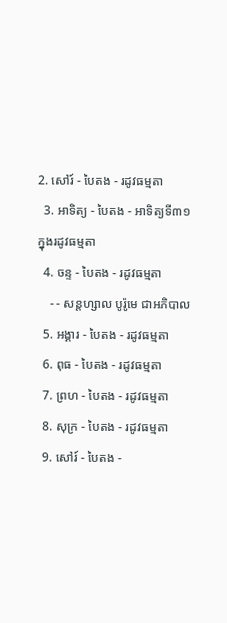2. សៅរ៍ - បៃតង - រដូវធម្មតា
  3. អាទិត្យ - បៃតង - អាទិត្យទី៣១ ក្នុងរដូវធម្មតា
  4. ចន្ទ - បៃតង - រដូវធម្មតា
    - - សន្ដហ្សាល បូរ៉ូមេ ជាអភិបាល
  5. អង្គារ - បៃតង - រដូវធម្មតា
  6. ពុធ - បៃតង - រដូវធម្មតា
  7. ព្រហ - បៃតង - រដូវធម្មតា
  8. សុក្រ - បៃតង - រដូវធម្មតា
  9. សៅរ៍ - បៃតង -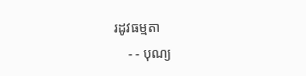រដូវធម្មតា
    - - បុណ្យ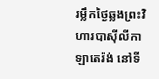រម្លឹកថ្ងៃឆ្លងព្រះវិហារបាស៊ីលីកាឡាតេរ៉ង់ នៅទី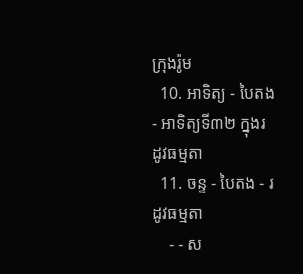ក្រុងរ៉ូម
  10. អាទិត្យ - បៃតង - អាទិត្យទី៣២ ក្នុងរដូវធម្មតា
  11. ចន្ទ - បៃតង - រដូវធម្មតា
    - - ស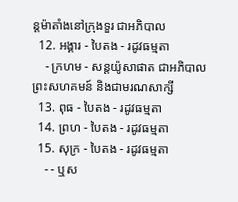ន្ដម៉ាតាំងនៅក្រុងទួរ ជាអភិបាល
  12. អង្គារ - បៃតង - រដូវធម្មតា
    - ក្រហម - សន្ដយ៉ូសាផាត ជាអភិបាលព្រះសហគមន៍ និងជាមរណសាក្សី
  13. ពុធ - បៃតង - រដូវធម្មតា
  14. ព្រហ - បៃតង - រដូវធម្មតា
  15. សុក្រ - បៃតង - រដូវធម្មតា
    - - ឬស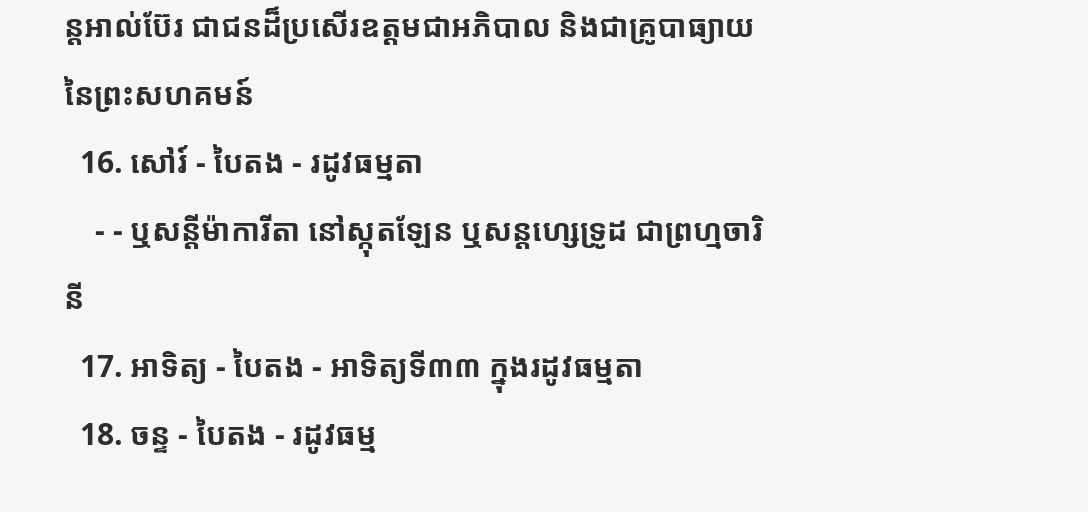ន្ដអាល់ប៊ែរ ជាជនដ៏ប្រសើរឧត្ដមជាអភិបាល និងជាគ្រូបាធ្យាយនៃព្រះសហគមន៍
  16. សៅរ៍ - បៃតង - រដូវធម្មតា
    - - ឬសន្ដីម៉ាការីតា នៅស្កុតឡែន ឬសន្ដហ្សេទ្រូដ ជាព្រហ្មចារិនី
  17. អាទិត្យ - បៃតង - អាទិត្យទី៣៣ ក្នុងរដូវធម្មតា
  18. ចន្ទ - បៃតង - រដូវធម្ម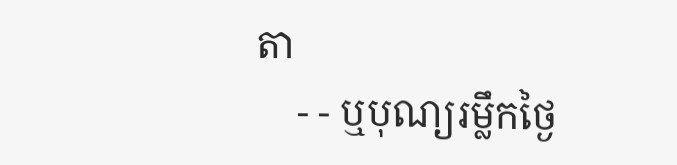តា
    - - ឬបុណ្យរម្លឹកថ្ងៃ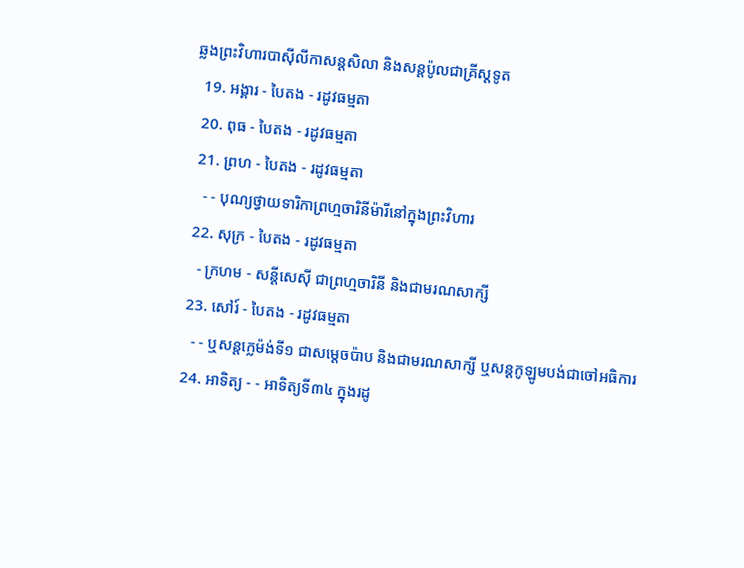ឆ្លងព្រះវិហារបាស៊ីលីកាសន្ដសិលា និងសន្ដប៉ូលជាគ្រីស្ដទូត
  19. អង្គារ - បៃតង - រដូវធម្មតា
  20. ពុធ - បៃតង - រដូវធម្មតា
  21. ព្រហ - បៃតង - រដូវធម្មតា
    - - បុណ្យថ្វាយទារិកាព្រហ្មចារិនីម៉ារីនៅក្នុងព្រះវិហារ
  22. សុក្រ - បៃតង - រដូវធម្មតា
    - ក្រហម - សន្ដីសេស៊ី ជាព្រហ្មចារិនី និងជាមរណសាក្សី
  23. សៅរ៍ - បៃតង - រដូវធម្មតា
    - - ឬសន្ដក្លេម៉ង់ទី១ ជាសម្ដេចប៉ាប និងជាមរណសាក្សី ឬសន្ដកូឡូមបង់ជាចៅអធិការ
  24. អាទិត្យ - - អាទិត្យទី៣៤ ក្នុងរដូ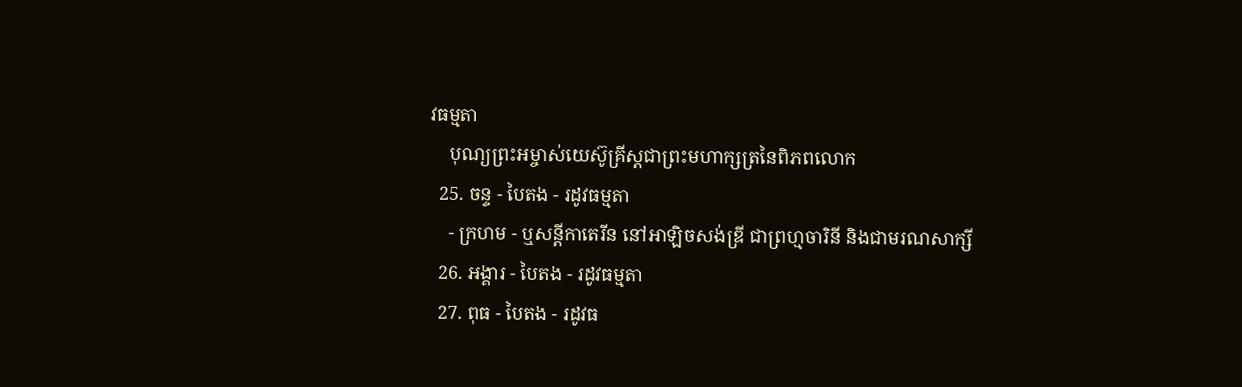វធម្មតា
    បុណ្យព្រះអម្ចាស់យេស៊ូគ្រីស្ដជាព្រះមហាក្សត្រនៃពិភពលោក
  25. ចន្ទ - បៃតង - រដូវធម្មតា
    - ក្រហម - ឬសន្ដីកាតេរីន នៅអាឡិចសង់ឌ្រី ជាព្រហ្មចារិនី និងជាមរណសាក្សី
  26. អង្គារ - បៃតង - រដូវធម្មតា
  27. ពុធ - បៃតង - រដូវធ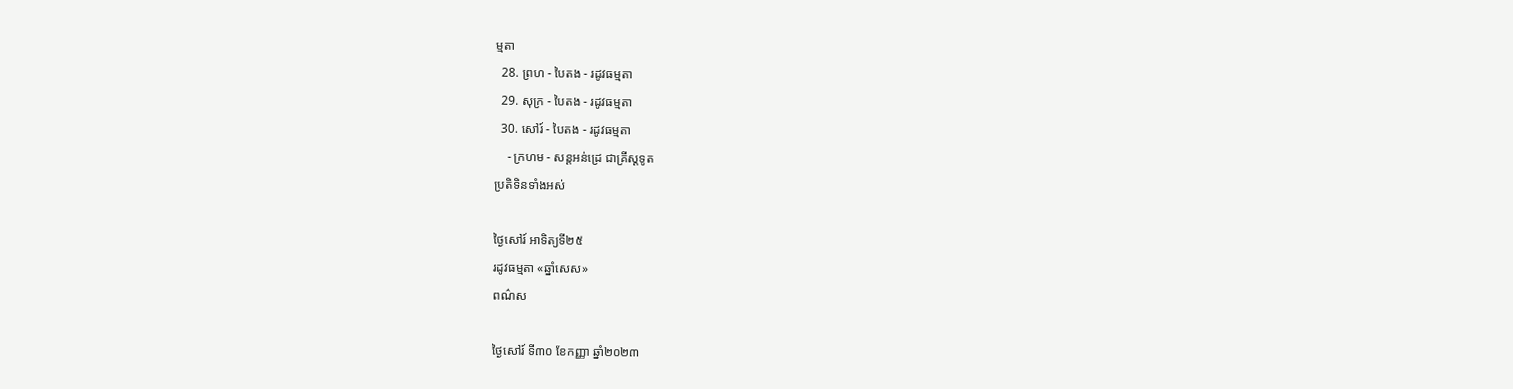ម្មតា
  28. ព្រហ - បៃតង - រដូវធម្មតា
  29. សុក្រ - បៃតង - រដូវធម្មតា
  30. សៅរ៍ - បៃតង - រដូវធម្មតា
    - ក្រហម - សន្ដអន់ដ្រេ ជាគ្រីស្ដទូត
ប្រតិទិនទាំងអស់

ថ្ងៃសៅរ៍ អាទិត្យទី២៥
រដូវធម្មតា «ឆ្នាំសេស»
ពណ៌ស

ថ្ងៃសៅរ៍ ទី៣០ ខែកញ្ញា ឆ្នាំ២០២៣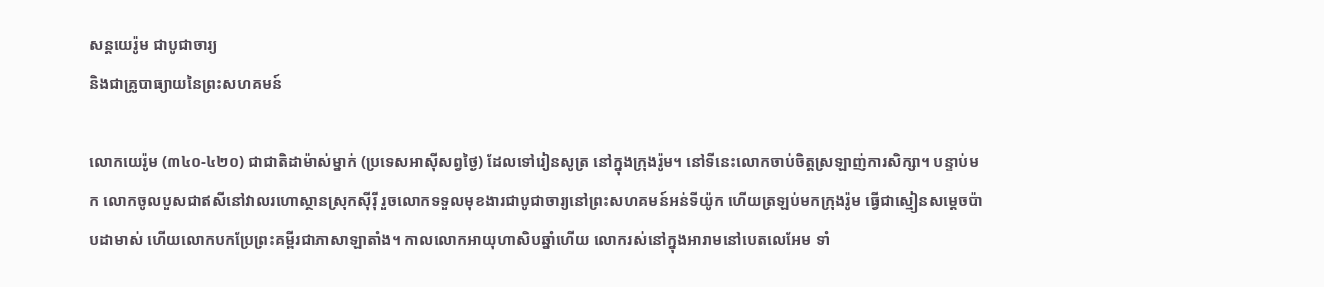សន្ដយេរ៉ូម ជាបូជាចារ្យ
និងជាគ្រូបាធ្យាយនៃព្រះសហគមន៍

លោកយេរ៉ូម (៣៤០-៤២០) ជាជាតិដាម៉ាស់ម្នាក់ (ប្រទេសអាស៊ីសព្វថ្ងៃ) ដែលទៅរៀនសូត្រ នៅក្នុងក្រុងរ៉ូម។ នៅទីនេះលោកចាប់ចិត្តស្រឡាញ់ការសិក្សា។ បន្ទាប់មក លោកចូលបួសជាឥសីនៅវាលរហោស្ថានស្រុកស៊ីរ៉ី រួចលោកទទួលមុខងារជាបូជាចារ្យនៅព្រះសហគមន៍អន់ទីយ៉ូក ហើយត្រឡប់មកក្រុងរ៉ូម ធ្វើជាស្មៀនសម្តេចប៉ាបដាមាស់ ហើយលោកបកប្រែព្រះគម្ពីរជាភាសាឡាតាំង។ កាលលោកអាយុហាសិបឆ្នាំហើយ លោករស់នៅក្នុងអារាមនៅបេតលេអែម ទាំ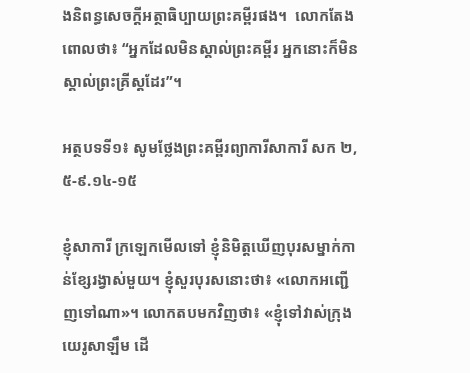ងនិពន្ធសេចក្តីអត្ថាធិប្បាយព្រះគម្ពីរផង។  លោកតែងពោលថា៖ “អ្នកដែលមិនស្គាល់ព្រះគម្ពីរ អ្នកនោះក៏មិនស្គាល់ព្រះគ្រីស្តដែរ”។

អត្ថបទទី១៖ សូមថ្លែងព្រះគម្ពីរព្យាការីសាការី សក ២,៥-៩.១៤-១៥

ខ្ញុំសាការី ក្រឡេកមើលទៅ ខ្ញុំនិមិត្តឃើញបុរសម្នាក់កាន់ខ្សែរង្វាស់មួយ។ ខ្ញុំសួរបុរសនោះថា៖ «លោកអញ្ជើញទៅណា»។ លោកតបមកវិញថា៖ «ខ្ញុំទៅវាស់ក្រុងយេរូសាឡឹម ដើ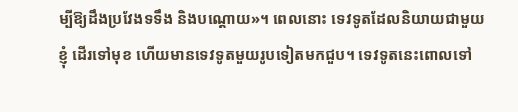ម្បីឱ្យដឹងប្រវែងទទឹង និងបណ្ដោយ»។ ពេលនោះ ទេវទូតដែលនិយាយជាមួយខ្ញុំ ដើរទៅមុខ ហើយមានទេវទូតមួយរូបទៀតមកជួប។ ទេវទូតនេះពោលទៅ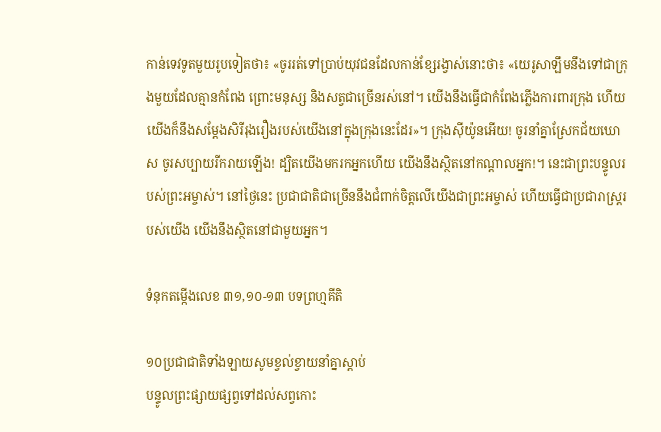កាន់ទេវទូតមួយរូបទៀតថា៖ «ចូររត់ទៅប្រាប់យុវជនដែលកាន់ខ្សែរង្វាស់នោះថា៖ «យេរូសាឡឹមនឹងទៅជាក្រុងមួយដែលគ្មានកំពែង ព្រោះមនុស្ស និងសត្វជាច្រើនរស់នៅ។ យើងនឹងធើ្វជាកំពែងភ្លើងការពារក្រុង ហើយយើងក៏នឹងសម្ដែងសិរីរុងរឿងរបស់យើងនៅក្នុងក្រុងនេះដែរ»។ ក្រុងស៊ីយ៉ូនអើយ! ចូរនាំគ្នាស្រែកជ័យឃោស ចូរសប្បាយរីករាយឡើង! ដ្បិតយើងមករកអ្នកហើយ យើងនឹងស្ថិតនៅកណ្ដាលអ្នក!។ នេះជាព្រះបន្ទូលរបស់ព្រះអម្ចាស់។ នៅថ្ងៃនេះ ប្រជាជាតិជាច្រើននឹងជំពាក់ចិត្តលើយើងជាព្រះអម្ចាស់ ហើយធើ្វជាប្រជារាស្រ្ដរបស់យើង យើងនឹងស្ថិតនៅជាមួយអ្នក។

ទំនុកតម្កើងលេខ ៣១,១០-១៣ បទព្រហ្មគីតិ

១០ប្រជាជាតិទាំងឡាយសូមខ្វល់ខ្វាយនាំគ្នាស្ដាប់
បន្ទូលព្រះផ្សាយផ្សព្វទៅដល់សព្វកោះ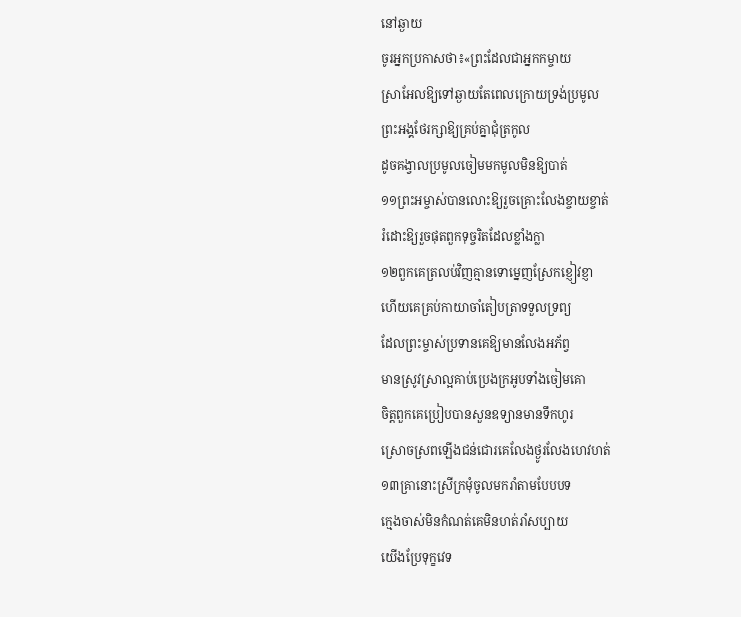នៅឆ្ងាយ
ចូរអ្នកប្រកាសថា៖«ព្រះដែលជាអ្នកកម្ចាយ
ស្រាអែលឱ្យទៅឆ្ងាយតែពេលក្រោយទ្រង់ប្រមូល
ព្រះអង្គថែរក្សាឱ្យគ្រប់គ្នាជុំត្រកូល
ដូចគង្វាលប្រមូលចៀមមកមូលមិនឱ្យបាត់
១១ព្រះអម្ចាស់បានលោះឱ្យរួចគ្រោះលែងខ្ចាយខ្ចាត់
រំដោះឱ្យរួចផុតពួកទុច្ចរិតដែលខ្លាំងក្លា
១២ពួកគេត្រលប់វិញគ្មានទោម្នេញស្រែកខ្ញៀវខ្ញា
ហើយគេគ្រប់កាយាចាំតៀបត្រាទទួលទ្រព្យ
ដែលព្រះម្ចាស់ប្រទានគេឱ្យមានលែងអភ័ព្វ
មានស្រូវស្រាល្អគាប់ប្រេងក្រអូបទាំងចៀមគោ
ចិត្តពួកគេប្រៀបបានសួនឧទ្យានមានទឹកហូរ
ស្រោចស្រពឡើងជន់ជោរគេលែងថ្ងូរលែងហេវហត់
១៣គ្រានោះស្រីក្រមុំចូលមករាំតាមបែបបទ
ក្មេងចាស់មិនកំណត់គេមិនហត់រាំសប្បាយ
យើងប្រែទុក្ខវេទ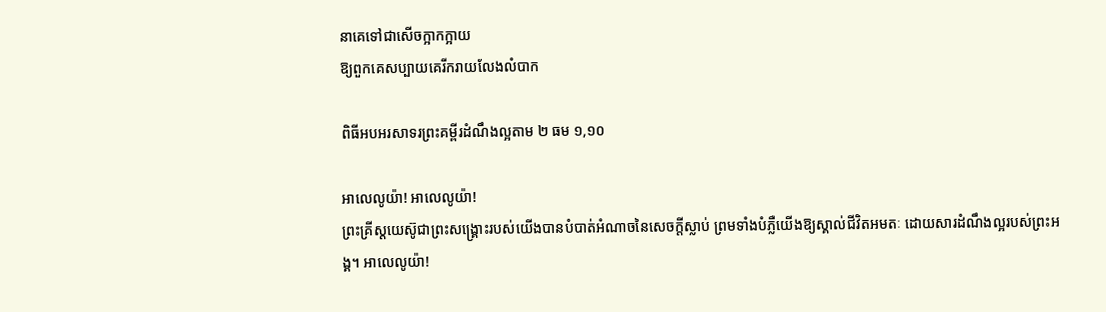នាគេទៅជាសើចក្អាកក្អាយ
ឱ្យពួកគេសប្បាយគេរីករាយលែងលំបាក

ពិធីអបអរសាទរព្រះគម្ពីរដំណឹងល្អតាម ២ ធម ១,១០

អាលេលូយ៉ា! អាលេលូយ៉ា!
ព្រះគ្រីស្ដយេស៊ូជាព្រះសង្គ្រោះរបស់យើងបានបំបាត់អំណាចនៃសេចក្ដីស្លាប់ ព្រមទាំងបំភ្លឺយើងឱ្យស្គាល់ជីវិតអមតៈ ដោយសារដំណឹងល្អរបស់ព្រះអង្គ។ អាលេលូយ៉ា!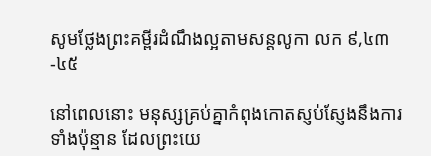សូមថ្លែងព្រះគម្ពីរដំណឹងល្អតាមសន្តលូកា លក ៩,៤៣-៤៥

នៅពេលនោះ មនុស្សគ្រប់គ្នាកំពុងកោតស្ញប់ស្ញែងនឹងការទាំងប៉ុន្មាន ដែលព្រះយេ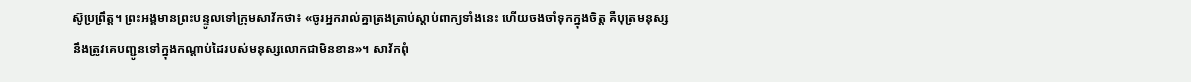ស៊ូប្រព្រឹត្ត។ ព្រះអង្គមានព្រះបន្ទូលទៅក្រុមសាវ័កថា៖ «ចូរអ្នករាល់គ្នាត្រងត្រាប់ស្ដាប់ពាក្យទាំងនេះ ហើយចងចាំទុកក្នុងចិត្ត គឺបុត្រមនុស្សនឹងត្រូវគេបញ្ជូនទៅក្នុងកណ្ដាប់ដៃរបស់មនុស្សលោកជាមិនខាន»។ សាវ័កពុំ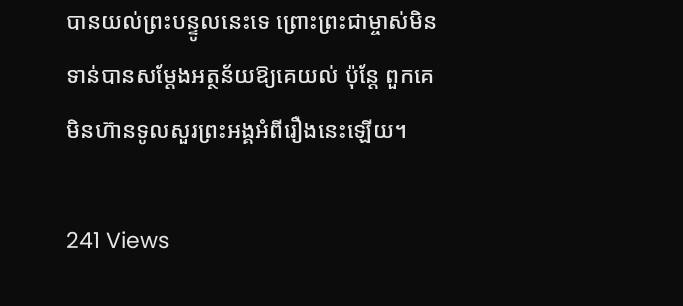បានយល់ព្រះបន្ទូលនេះទេ ព្រោះព្រះជាម្ចាស់មិនទាន់បានសម្ដែងអត្ថន័យឱ្យគេយល់ ប៉ុន្ដែ ពួកគេមិនហ៊ានទូលសួរព្រះអង្គអំពីរឿងនេះឡើយ។

241 Views